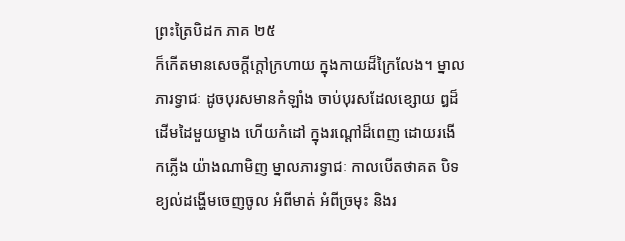ព្រះត្រៃបិដក ភាគ ២៥
ក៏កើតមានសេចក្តីក្តៅក្រហាយ ក្នុងកាយដ៏ក្រៃលែង។ ម្នាលភារទ្វាជៈ ដូចបុរសមានកំឡាំង ចាប់បុរសដែលខ្សោយ ឰដ៏ដើមដៃមួយម្ខាង ហើយកំដៅ ក្នុងរណ្តៅដ៏ពេញ ដោយរងើកភ្លើង យ៉ាងណាមិញ ម្នាលភារទ្វាជៈ កាលបើតថាគត បិទខ្យល់ដង្ហើមចេញចូល អំពីមាត់ អំពីច្រមុះ និងរ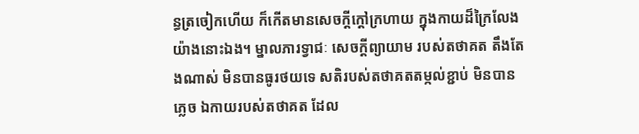ន្ធត្រចៀកហើយ ក៏កើតមានសេចក្តីក្តៅក្រហាយ ក្នុងកាយដ៏ក្រៃលែង យ៉ាងនោះឯង។ ម្នាលភារទ្វាជៈ សេចក្តីព្យាយាម របស់តថាគត តឹងតែងណាស់ មិនបានធូរថយទេ សតិរបស់តថាគតតម្កល់ខ្ជាប់ មិនបានភ្លេច ឯកាយរបស់តថាគត ដែល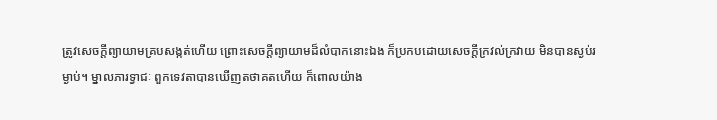ត្រូវសេចក្តីព្យាយាមគ្របសង្កត់ហើយ ព្រោះសេចក្តីព្យាយាមដ៏លំបាកនោះឯង ក៏ប្រកបដោយសេចក្តីក្រវល់ក្រវាយ មិនបានស្ងប់រម្ងាប់។ ម្នាលភារទ្វាជៈ ពួកទេវតាបានឃើញតថាគតហើយ ក៏ពោលយ៉ាង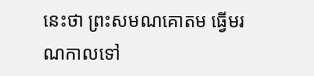នេះថា ព្រះសមណគោតម ធ្វើមរណកាលទៅ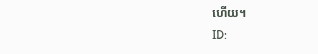ហើយ។
ID: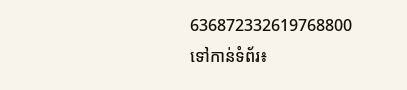636872332619768800
ទៅកាន់ទំព័រ៖